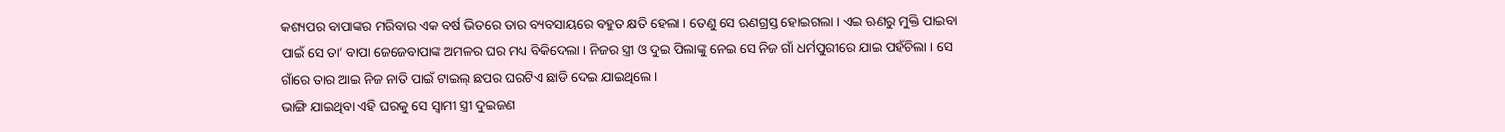କଶ୍ୟପର ବାପାଙ୍କର ମରିବାର ଏକ ବର୍ଷ ଭିତରେ ତାର ବ୍ୟବସାୟରେ ବହୁତ କ୍ଷତି ହେଲା । ତେଣୁ ସେ ଋଣଗ୍ରସ୍ତ ହୋଇଗଲା । ଏଇ ଋଣରୁ ମୁକ୍ତି ପାଇବା ପାଇଁ ସେ ତା’ ବାପା ଜେଜେବାପାଙ୍କ ଅମଳର ଘର ମଧ୍ୟ ବିକିଦେଲା । ନିଜର ସ୍ତ୍ରୀ ଓ ଦୁଇ ପିଲାଙ୍କୁ ନେଇ ସେ ନିଜ ଗାଁ ଧର୍ମପୁରୀରେ ଯାଇ ପହଁଚିଲା । ସେ ଗାଁରେ ତାର ଆଇ ନିଜ ନାତି ପାଇଁ ଟାଇଲ୍ ଛପର ଘରଟିଏ ଛାଡି ଦେଇ ଯାଇଥିଲେ ।
ଭାଙ୍ଗି ଯାଇଥିବା ଏହି ଘରକୁ ସେ ସ୍ୱାମୀ ସ୍ତ୍ରୀ ଦୁଇଜଣ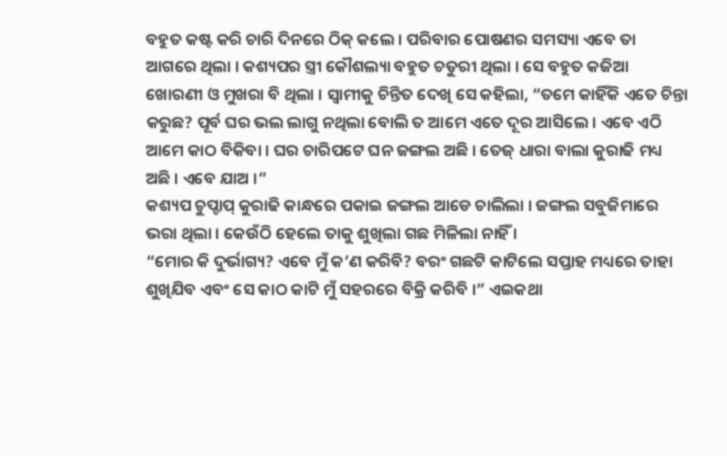ବହୁତ କଷ୍ଟ କରି ଚାରି ଦିନରେ ଠିକ୍ କଲେ । ପରିବାର ପୋଷଣର ସମସ୍ୟା ଏବେ ତା ଆଗରେ ଥିଲା । କଶ୍ୟପର ସ୍ତ୍ରୀ କୌଶଲ୍ୟା ବହୁତ ଚତୁରୀ ଥିଲା । ସେ ବହୁତ କଜିଆ ଖୋରଣୀ ଓ ମୁଖରା ବି ଥିଲା । ସ୍ୱାମୀକୁ ଚିନ୍ତିତ ଦେଖି ସେ କହିଲା, “ତମେ କାହିଁକି ଏତେ ଚିନ୍ତା କରୁଛ? ପୂର୍ବ ଘର ଭଲ ଲାଗୁ ନଥିଲା ବୋଲି ତ ଆମେ ଏତେ ଦୂର ଆସିଲେ । ଏବେ ଏଠି ଆମେ କାଠ ବିକିବା । ଘର ଚାରିପଟେ ଘନ ଜଙ୍ଗଲ ଅଛି । ତେଜ୍ ଧାରା ବାଲା କୁରାଢି ମଧ୍ୟ ଅଛି । ଏବେ ଯାଅ ।”
କଶ୍ୟପ ଚୁପ୍ଚାପ୍ କୁରାଢି କାନ୍ଧରେ ପକାଇ ଜଙ୍ଗଲ ଆଡେ ଚାଲିଲା । ଜଙ୍ଗଲ ସବୁଜିମାରେ ଭରା ଥିଲା । କେଉଁଠି ହେଲେ ତାକୁ ଶୁଖିଲା ଗଛ ମିଳିଲା ନାହିଁ ।
“ମୋର କି ଦୁର୍ଭାଗ୍ୟ? ଏବେ ମୁଁ କ’ଣ କରିବି? ବରଂ ଗଛଟି କାଟିଲେ ସପ୍ତାହ ମଧ୍ୟରେ ତାହା ଶୁଖିଯିବ ଏବଂ ସେ କାଠ କାଟି ମୁଁ ସହରରେ ବିକ୍ରି କରିବି ।” ଏଇକଥା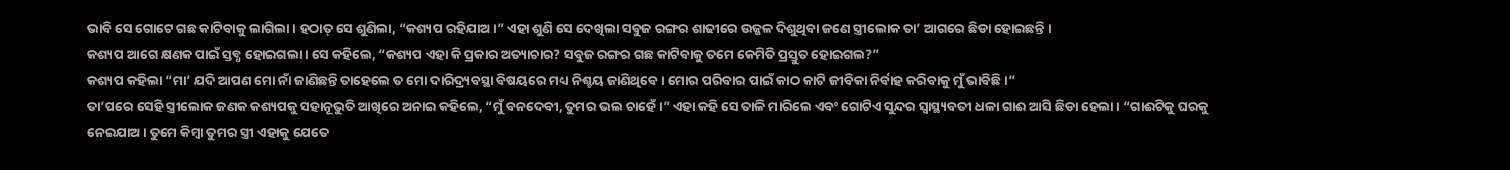ଭାବି ସେ ଗୋଟେ ଗଛ କାଟିବାକୁ ଲାଗିଲା । ହଠାତ୍ ସେ ଶୁଣିଲା, “କଶ୍ୟପ ରହିଯାଅ ।” ଏହା ଶୁଣି ସେ ଦେଖିଲା ସବୁଜ ରଙ୍ଗର ଶାଢୀରେ ଉଜ୍ଜଳ ଦିଶୁଥିବା ଜଣେ ସ୍ତ୍ରୀଲୋକ ତା’ ଆଗରେ ଛିଡା ହୋଇଛନ୍ତି ।
କଶ୍ୟପ ଆଗେ କ୍ଷଣକ ପାଇଁ ସ୍ତବ୍ଧ ହୋଇଗଲା । ସେ କହିଲେ, “କଶ୍ୟପ ଏହା କି ପ୍ରକାର ଅତ୍ୟାଚାର? ସବୁଜ ରଙ୍ଗର ଗଛ କାଟିବାକୁ ତମେ କେମିତି ପ୍ରସ୍ତୁତ ହୋଇଗଲ?”
କଶ୍ୟପ କହିଲା “ମା’ ଯଦି ଆପଣ ମୋ ନାଁ ଜାଣିଛନ୍ତି ତାହେଲେ ତ ମୋ ଦାରିଦ୍ର୍ୟବସ୍ଥା ବିଷୟରେ ମଧ୍ୟ ନିଶ୍ଚୟ ଜାଣିଥିବେ । ମୋର ପରିବାର ପାଇଁ କାଠ କାଟି ଜୀବିକା ନିର୍ବାହ କରିବାକୁ ମୁଁ ଭାବିଛି ।”
ତା’ପରେ ସେହି ସ୍ତ୍ରୀଲୋକ ଜଣକ କଶ୍ୟପକୁ ସହାନୂଭୁତି ଆଖିରେ ଅନାଇ କହିଲେ, “ମୁଁ ବନଦେବୀ, ତୁମର ଭଲ ଚାହେଁ ।” ଏହା କହି ସେ ତାଳି ମାରିଲେ ଏବଂ ଗୋଟିଏ ସୁନ୍ଦର ସ୍ୱାସ୍ଥ୍ୟବତୀ ଧଳା ଗାଈ ଆସି ଛିଡା ହେଲା । “ଗାଈଟିକୁ ଘରକୁ ନେଇଯାଅ । ତୁମେ କିମ୍ବା ତୁମର ସ୍ତ୍ରୀ ଏହାକୁ ଯେତେ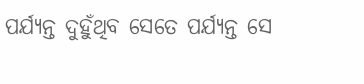ପର୍ଯ୍ୟନ୍ତ ଦୁହୁଁଥିବ ସେତେ ପର୍ଯ୍ୟନ୍ତ ସେ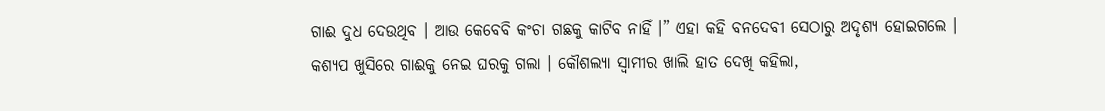ଗାଈ ଦୁଧ ଦେଉଥିବ । ଆଉ କେବେବି କଂଚା ଗଛକୁ କାଟିବ ନାହିଁ ।” ଏହା କହି ବନଦେବୀ ସେଠାରୁ ଅଦୃଶ୍ୟ ହୋଇଗଲେ ।
କଶ୍ୟପ ଖୁସିରେ ଗାଈକୁ ନେଇ ଘରକୁ ଗଲା । କୌଶଲ୍ୟା ସ୍ୱାମୀର ଖାଲି ହାତ ଦେଖି କହିଲା,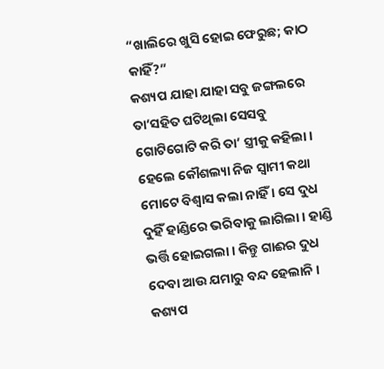“ଖାଲିରେ ଖୁସି ହୋଇ ଫେରୁଛ; କାଠ କାହିଁ?”
କଶ୍ୟପ ଯାହା ଯାହା ସବୁ ଜଙ୍ଗଲରେ ତା’ସହିତ ଘଟିଥିଲା ସେସବୁ ଗୋଟିଗୋଟି କରି ତା’ ସ୍ତ୍ରୀକୁ କହିଲା । ହେଲେ କୌଶଲ୍ୟା ନିଜ ସ୍ୱାମୀ କଥା ମୋଟେ ବିଶ୍ୱାସ କଲା ନାହିଁ । ସେ ଦୁଧ ଦୁହିଁ ହାଣ୍ଡିରେ ଭରିବାକୁ ଲାଗିଲା । ହାଣ୍ଡି ଭର୍ତ୍ତି ହୋଇଗଲା । କିନ୍ତୁ ଗାଈର ଦୁଧ ଦେବା ଆଉ ଯମାରୁ ବନ୍ଦ ହେଲାନି । କଶ୍ୟପ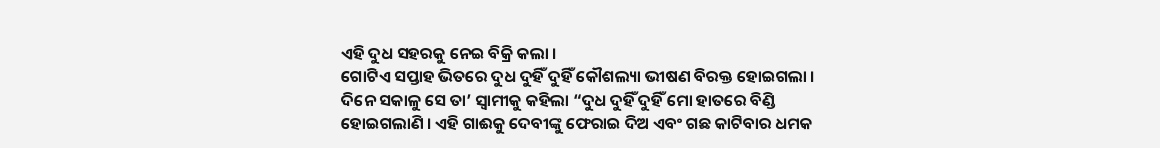ଏହି ଦୁଧ ସହରକୁ ନେଇ ବିକ୍ରି କଲା ।
ଗୋଟିଏ ସପ୍ତାହ ଭିତରେ ଦୁଧ ଦୁହିଁ ଦୁହିଁ କୌଶଲ୍ୟା ଭୀଷଣ ବିରକ୍ତ ହୋଇଗଲା । ଦିନେ ସକାଳୁ ସେ ତା’ ସ୍ୱାମୀକୁ କହିଲା “ଦୁଧ ଦୁହିଁ ଦୁହିଁ ମୋ ହାତରେ ବିଣ୍ଡି ହୋଇଗଲାଣି । ଏହି ଗାଈକୁ ଦେବୀଙ୍କୁ ଫେରାଇ ଦିଅ ଏବଂ ଗଛ କାଟିବାର ଧମକ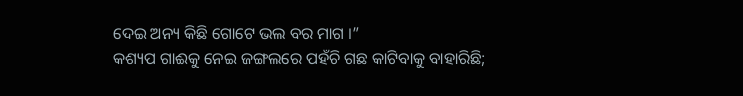ଦେଇ ଅନ୍ୟ କିଛି ଗୋଟେ ଭଲ ବର ମାଗ ।”
କଶ୍ୟପ ଗାଈକୁ ନେଇ ଜଙ୍ଗଲରେ ପହଁଚି ଗଛ କାଟିବାକୁ ବାହାରିଛି;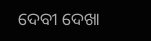ଦେବୀ ଦେଖା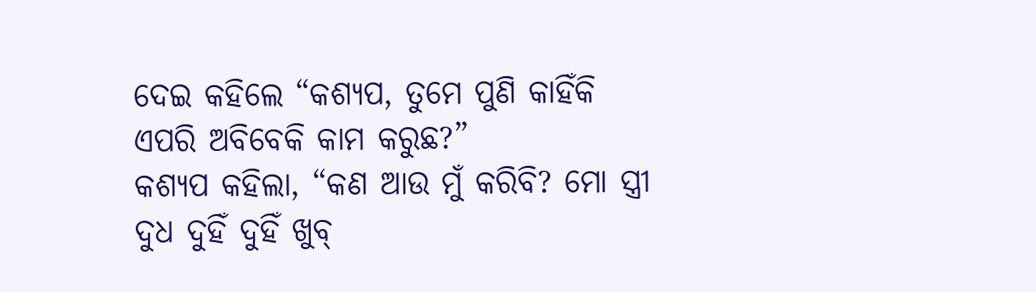ଦେଇ କହିଲେ “କଶ୍ୟପ, ତୁମେ ପୁଣି କାହିଁକି ଏପରି ଅବିବେକି କାମ କରୁଛ?”
କଶ୍ୟପ କହିଲା, “କଣ ଆଉ ମୁଁ କରିବି? ମୋ ସ୍ତ୍ରୀ ଦୁଧ ଦୁହିଁ ଦୁହିଁ ଖୁବ୍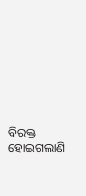ବିରକ୍ତ ହୋଇଗଲାଣି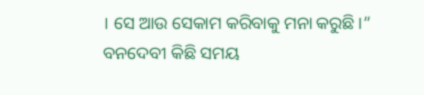। ସେ ଆଉ ସେକାମ କରିବାକୁ ମନା କରୁଛି ।”
ବନଦେବୀ କିଛି ସମୟ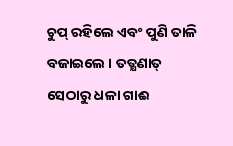ଚୁପ୍ ରହିଲେ ଏବଂ ପୁଣି ତାଳି ବଜାଇଲେ । ତତ୍କ୍ଷଣାତ୍ ସେଠାରୁ ଧଳା ଗାଈ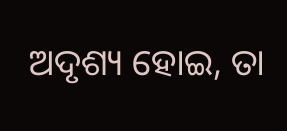ଅଦୃଶ୍ୟ ହୋଇ, ତା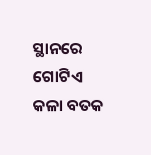ସ୍ଥାନରେ ଗୋଟିଏ କଳା ବତକ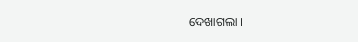ଦେଖାଗଲା ।